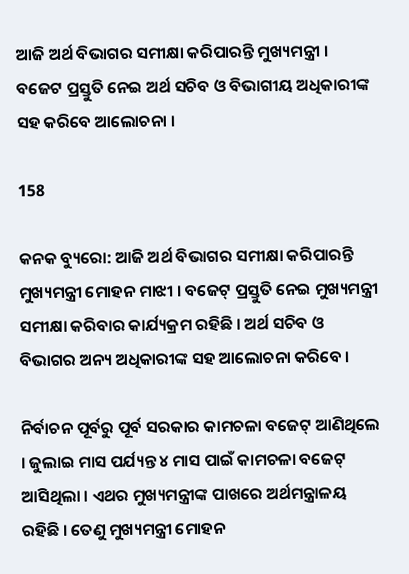ଆଜି ଅର୍ଥ ବିଭାଗର ସମୀକ୍ଷା କରିପାରନ୍ତି ମୁଖ୍ୟମନ୍ତ୍ରୀ । ବଜେଟ ପ୍ରସ୍ତୁତି ନେଇ ଅର୍ଥ ସଚିବ ଓ ବିଭାଗୀୟ ଅଧିକାରୀଙ୍କ ସହ କରିବେ ଆଲୋଚନା ।

158

କନକ ବ୍ୟୁରୋ: ଆଜି ଅର୍ଥ ବିଭାଗର ସମୀକ୍ଷା କରିପାରନ୍ତି ମୁଖ୍ୟମନ୍ତ୍ରୀ ମୋହନ ମାଝୀ । ବଜେଟ୍ ପ୍ରସ୍ତୁତି ନେଇ ମୁଖ୍ୟମନ୍ତ୍ରୀ ସମୀକ୍ଷା କରିବାର କାର୍ଯ୍ୟକ୍ରମ ରହିଛି । ଅର୍ଥ ସଚିବ ଓ ବିଭାଗର ଅନ୍ୟ ଅଧିକାରୀଙ୍କ ସହ ଆଲୋଚନା କରିବେ ।

ନିର୍ବାଚନ ପୂର୍ବରୁ ପୂର୍ବ ସରକାର କାମଚଳା ବଜେଟ୍ ଆଣିଥିଲେ । ଜୁଲାଇ ମାସ ପର୍ଯ୍ୟନ୍ତ ୪ ମାସ ପାଇଁ କାମଚଳା ବଜେଟ୍ ଆସିଥିଲା । ଏଥର ମୁଖ୍ୟମନ୍ତ୍ରୀଙ୍କ ପାଖରେ ଅର୍ଥମନ୍ତ୍ରାଳୟ ରହିଛି । ତେଣୁ ମୁଖ୍ୟମନ୍ତ୍ରୀ ମୋହନ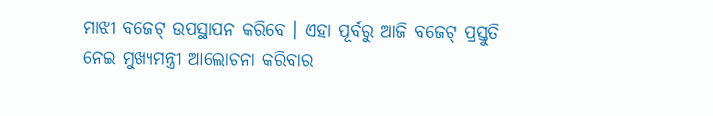ମାଝୀ ବଜେଟ୍ ଉପସ୍ଥାପନ କରିବେ । ଏହା ପୂର୍ବରୁ ଆଜି ବଜେଟ୍ ପ୍ରସ୍ତୁତି ନେଇ ମୁଖ୍ୟମନ୍ତ୍ରୀ ଆଲୋଚନା କରିବାର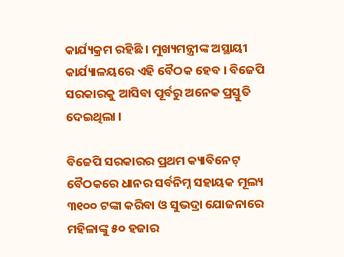କାର୍ଯ୍ୟକ୍ରମ ରହିଛି । ମୁଖ୍ୟମନ୍ତ୍ରୀଙ୍କ ଅସ୍ଥାୟୀ କାର୍ଯ୍ୟାଳୟରେ ଏହି ବୈଠକ ହେବ । ବିଜେପି ସରକାରକୁ ଆସିବା ପୂର୍ବରୁ ଅନେକ ପ୍ରସ୍ତୁତି ଦେଇଥିଲା ।

ବିଜେପି ସରକାରର ପ୍ରଥମ କ୍ୟାବିନେଟ୍ ବୈଠକରେ ଧାନର ସର୍ବନିମ୍ନ ସହାୟକ ମୂଲ୍ୟ ୩୧୦୦ ଟଙ୍କା କରିବା ଓ ସୁଭଦ୍ରା ଯୋଜନାରେ ମହିଳାଙ୍କୁ ୫୦ ହଜାର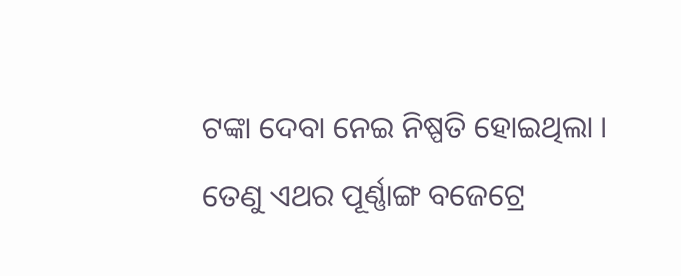ଟଙ୍କା ଦେବା ନେଇ ନିଷ୍ପତି ହୋଇଥିଲା । ତେଣୁ ଏଥର ପୂର୍ଣ୍ଣାଙ୍ଗ ବଜେଟ୍ରେ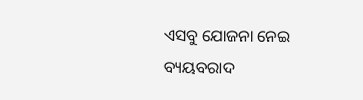ଏସବୁ ଯୋଜନା ନେଇ ବ୍ୟୟବରାଦ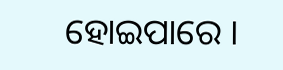ହୋଇପାରେ ।